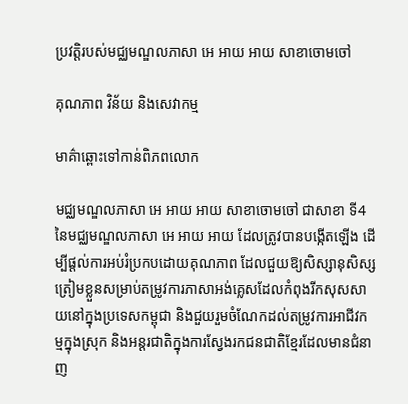ប្រវត្តិរបស់មជ្ឈមណ្ឌលភាសា អេ អាយ អាយ សាខាចោមចៅ

គុណភាព វិន័យ និងសេវាកម្ម

មាគ៌ាឆ្ពោះទៅកាន់ពិភពលោក

មជ្ឈមណ្ឌលភាសា អេ អាយ អាយ សាខាចោមចៅ ជាសាខា ទី4 នៃមជ្ឈមណ្ឌលភាសា អេ អាយ អាយ ដែលត្រូវបានបង្កើតឡើង ដើម្បីផ្តល់ការអប់រំប្រកបដោយគុណភាព ដែលជួយឱ្យសិស្សានុសិស្សត្រៀមខ្លួនសម្រាប់តម្រូវការភាសាអង់គ្លេសដែលកំពុងរីកសុសសាយនៅក្នុងប្រទេសកម្ពុជា និងជួយរួមចំណែកដល់តម្រូវការអាជីវកម្មក្នុងស្រុក និងអន្តរជាតិក្នុងការស្វែងរកជនជាតិខ្មែរដែលមានជំនាញ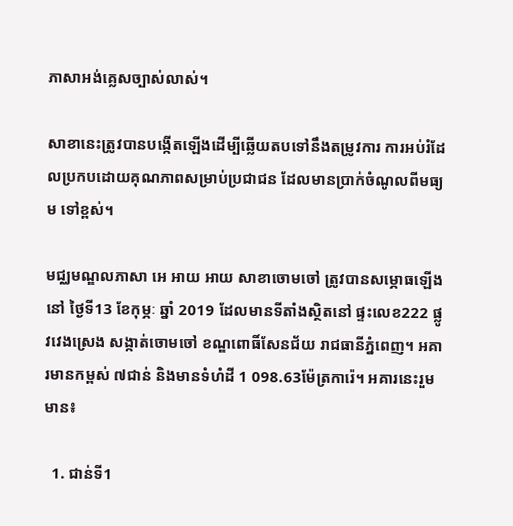ភាសាអង់គ្លេសច្បាស់លាស់។

សាខានេះត្រូវបានបង្កើតឡើងដើម្បីឆ្លើយតបទៅនឹងតម្រូវការ ការអប់រំដែលប្រកបដោយគុណភាពសម្រាប់ប្រជាជន ដែលមានប្រាក់ចំណូលពីមធ្យម ទៅខ្ពស់។

មជ្ឈមណ្ឌលភាសា អេ អាយ អាយ សាខាចោមចៅ ត្រូវបានសម្ភោធឡើងនៅ ថ្ងៃទី13 ខែកុម្ភៈ ឆ្នាំ 2019 ដែលមានទីតាំងស្ថិតនៅ ផ្ទះលេខ222 ផ្លូវវេងស្រេង សង្កាត់ចោមចៅ ខណ្ឌពោធិ៍សែនជ័យ រាជធានីភ្នំពេញ។ អគារមានកម្ពស់ ៧ជាន់ និងមានទំហំដី 1 098.63ម៉ែត្រការ៉េ។ អគារនេះរួមមាន៖

  1. ជាន់ទី1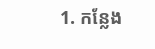1. កន្លែង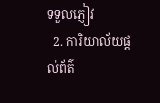ទទួលភ្ញៀវ
  2. ការិយាល័យផ្តល់ព័ត៌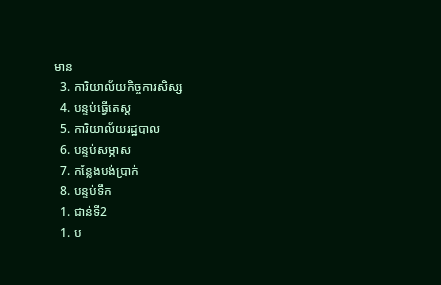មាន
  3. ការិយាល័យកិច្ចការសិស្ស
  4. បន្ទប់ធ្វើតេស្ត
  5. ការិយាល័យរដ្ឋបាល
  6. បន្ទប់សម្ភាស
  7. កន្លែងបង់ប្រាក់
  8. បន្ទប់ទឹក
  1. ជាន់ទី2
  1. ប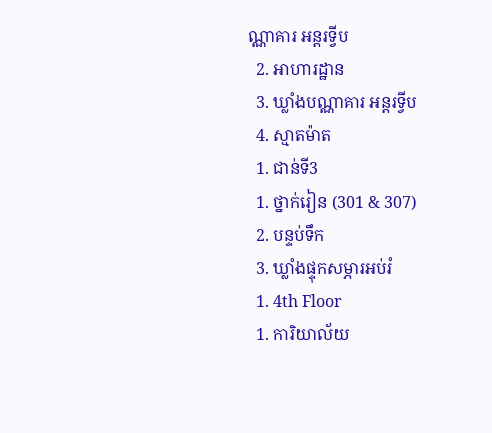ណ្ណាគារ អន្តរទ្វីប
  2. អាហារដ្ឋាន
  3. ឃ្លាំងបណ្ណាគារ អន្តរទ្វីប
  4. ស្មាតម៉ាត
  1. ជាន់ទី3
  1. ថ្នាក់រៀន (301 & 307)
  2. បន្ទប់ទឹក
  3. ឃ្លាំងផ្ទុកសម្ភារអប់រំ
  1. 4th Floor
  1. ការិយាល័យ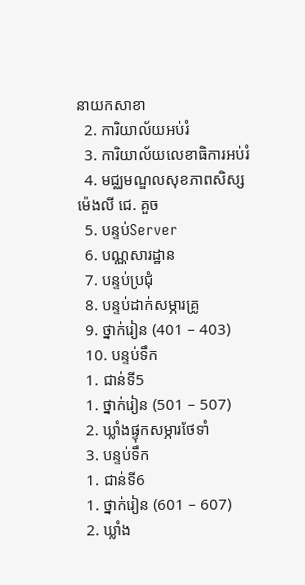នាយកសាខា
  2. ការិយាល័យអប់រំ
  3. ការិយាល័យលេខាធិការអប់រំ
  4. មជ្ឈមណ្ឌលសុខភាពសិស្ស ម៉េងលី ជេ. គួច
  5. បន្ទប់Server
  6. បណ្ណសារដ្ឋាន
  7. បន្ទប់ប្រជុំ
  8. បន្ទប់ដាក់សម្ភារគ្រូ
  9. ថ្នាក់រៀន (401 – 403)
  10. បន្ទប់ទឹក
  1. ជាន់ទី5
  1. ថ្នាក់រៀន (501 – 507)
  2. ឃ្លាំងផ្ទុកសម្ភារថែទាំ
  3. បន្ទប់ទឹក
  1. ជាន់ទី6
  1. ថ្នាក់រៀន (601 – 607)
  2. ឃ្លាំង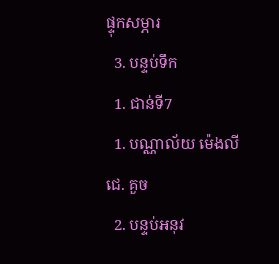ផ្ទុកសម្ភារ
  3. បន្ទប់ទឹក
  1. ជាន់ទី7
  1. បណ្ណាល័យ ម៉េងលី ជេ. គួច
  2. បន្ទប់អនុវ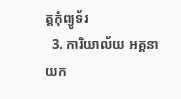ត្តកុំព្យូទ័រ
  3. ការិយាល័យ អគ្គនាយក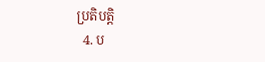ប្រតិបត្តិ
  4. ប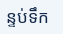ន្ទប់ទឹក